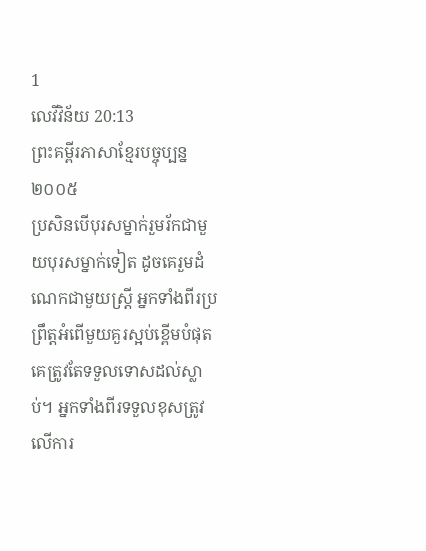1
លេវីវិន័យ 20:13
ព្រះគម្ពីរភាសាខ្មែរបច្ចុប្បន្ន ២០០៥
ប្រសិនបើបុរសម្នាក់រួមរ័កជាមួយបុរសម្នាក់ទៀត ដូចគេរួមដំណេកជាមួយស្ត្រី អ្នកទាំងពីរប្រព្រឹត្តអំពើមួយគួរស្អប់ខ្ពើមបំផុត គេត្រូវតែទទួលទោសដល់ស្លាប់។ អ្នកទាំងពីរទទួលខុសត្រូវលើការ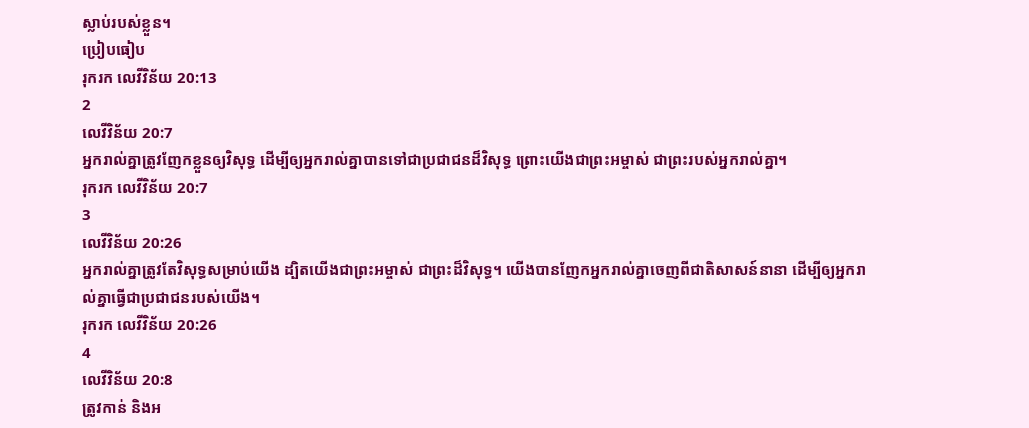ស្លាប់របស់ខ្លួន។
ប្រៀបធៀប
រុករក លេវីវិន័យ 20:13
2
លេវីវិន័យ 20:7
អ្នករាល់គ្នាត្រូវញែកខ្លួនឲ្យវិសុទ្ធ ដើម្បីឲ្យអ្នករាល់គ្នាបានទៅជាប្រជាជនដ៏វិសុទ្ធ ព្រោះយើងជាព្រះអម្ចាស់ ជាព្រះរបស់អ្នករាល់គ្នា។
រុករក លេវីវិន័យ 20:7
3
លេវីវិន័យ 20:26
អ្នករាល់គ្នាត្រូវតែវិសុទ្ធសម្រាប់យើង ដ្បិតយើងជាព្រះអម្ចាស់ ជាព្រះដ៏វិសុទ្ធ។ យើងបានញែកអ្នករាល់គ្នាចេញពីជាតិសាសន៍នានា ដើម្បីឲ្យអ្នករាល់គ្នាធ្វើជាប្រជាជនរបស់យើង។
រុករក លេវីវិន័យ 20:26
4
លេវីវិន័យ 20:8
ត្រូវកាន់ និងអ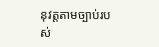នុវត្តតាមច្បាប់របស់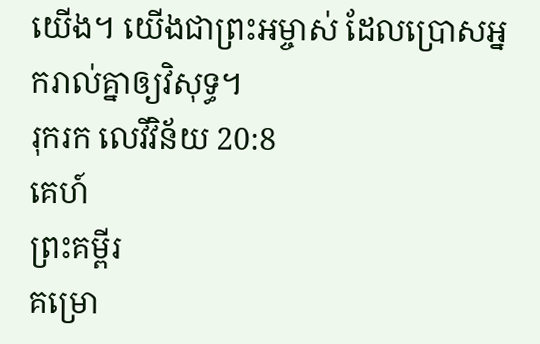យើង។ យើងជាព្រះអម្ចាស់ ដែលប្រោសអ្នករាល់គ្នាឲ្យវិសុទ្ធ។
រុករក លេវីវិន័យ 20:8
គេហ៍
ព្រះគម្ពីរ
គម្រោ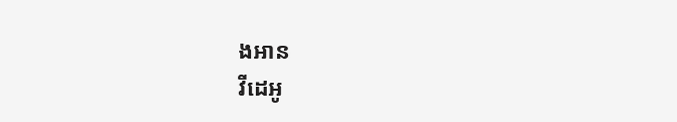ងអាន
វីដេអូ